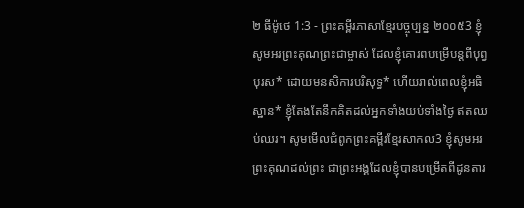២ ធីម៉ូថេ 1:3 - ព្រះគម្ពីរភាសាខ្មែរបច្ចុប្បន្ន ២០០៥3 ខ្ញុំសូមអរព្រះគុណព្រះជាម្ចាស់ ដែលខ្ញុំគោរពបម្រើបន្ដពីបុព្វបុរស* ដោយមនសិការបរិសុទ្ធ* ហើយរាល់ពេលខ្ញុំអធិស្ឋាន* ខ្ញុំតែងតែនឹកគិតដល់អ្នកទាំងយប់ទាំងថ្ងៃ ឥតឈប់ឈរ។ សូមមើលជំពូកព្រះគម្ពីរខ្មែរសាកល3 ខ្ញុំសូមអរព្រះគុណដល់ព្រះ ជាព្រះអង្គដែលខ្ញុំបានបម្រើតពីដូនតារ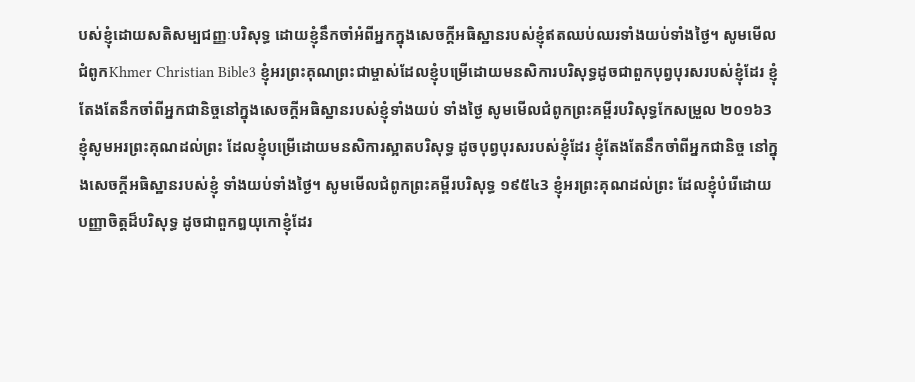បស់ខ្ញុំដោយសតិសម្បជញ្ញៈបរិសុទ្ធ ដោយខ្ញុំនឹកចាំអំពីអ្នកក្នុងសេចក្ដីអធិស្ឋានរបស់ខ្ញុំឥតឈប់ឈរទាំងយប់ទាំងថ្ងៃ។ សូមមើលជំពូកKhmer Christian Bible3 ខ្ញុំអរព្រះគុណព្រះជាម្ចាស់ដែលខ្ញុំបម្រើដោយមនសិការបរិសុទ្ធដូចជាពួកបុព្វបុរសរបស់ខ្ញុំដែរ ខ្ញុំតែងតែនឹកចាំពីអ្នកជានិច្ចនៅក្នុងសេចក្ដីអធិស្ឋានរបស់ខ្ញុំទាំងយប់ ទាំងថ្ងៃ សូមមើលជំពូកព្រះគម្ពីរបរិសុទ្ធកែសម្រួល ២០១៦3 ខ្ញុំសូមអរព្រះគុណដល់ព្រះ ដែលខ្ញុំបម្រើដោយមនសិការស្អាតបរិសុទ្ធ ដូចបុព្វបុរសរបស់ខ្ញុំដែរ ខ្ញុំតែងតែនឹកចាំពីអ្នកជានិច្ច នៅក្នុងសេចក្ដីអធិស្ឋានរបស់ខ្ញុំ ទាំងយប់ទាំងថ្ងៃ។ សូមមើលជំពូកព្រះគម្ពីរបរិសុទ្ធ ១៩៥៤3 ខ្ញុំអរព្រះគុណដល់ព្រះ ដែលខ្ញុំបំរើដោយបញ្ញាចិត្តដ៏បរិសុទ្ធ ដូចជាពួកឰយុកោខ្ញុំដែរ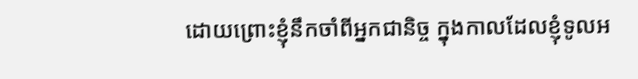ដោយព្រោះខ្ញុំនឹកចាំពីអ្នកជានិច្ច ក្នុងកាលដែលខ្ញុំទូលអ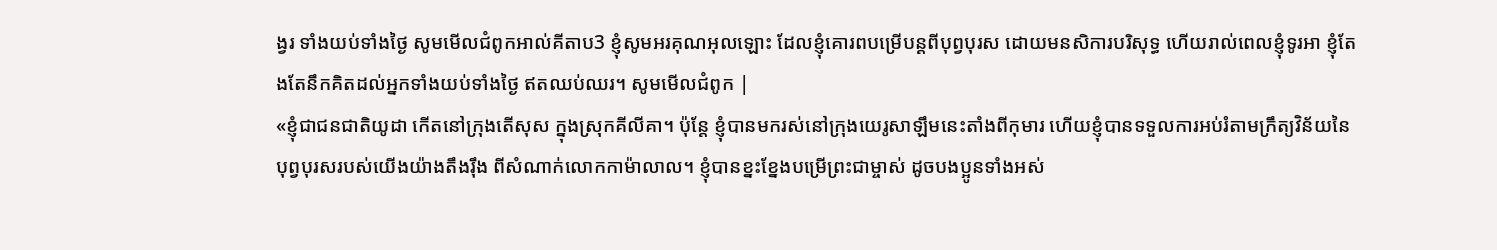ង្វរ ទាំងយប់ទាំងថ្ងៃ សូមមើលជំពូកអាល់គីតាប3 ខ្ញុំសូមអរគុណអុលឡោះ ដែលខ្ញុំគោរពបម្រើបន្ដពីបុព្វបុរស ដោយមនសិការបរិសុទ្ធ ហើយរាល់ពេលខ្ញុំទូរអា ខ្ញុំតែងតែនឹកគិតដល់អ្នកទាំងយប់ទាំងថ្ងៃ ឥតឈប់ឈរ។ សូមមើលជំពូក |
«ខ្ញុំជាជនជាតិយូដា កើតនៅក្រុងតើសុស ក្នុងស្រុកគីលីគា។ ប៉ុន្តែ ខ្ញុំបានមករស់នៅក្រុងយេរូសាឡឹមនេះតាំងពីកុមារ ហើយខ្ញុំបានទទួលការអប់រំតាមក្រឹត្យវិន័យនៃបុព្វបុរសរបស់យើងយ៉ាងតឹងរ៉ឹង ពីសំណាក់លោកកាម៉ាលាល។ ខ្ញុំបានខ្នះខ្នែងបម្រើព្រះជាម្ចាស់ ដូចបងប្អូនទាំងអស់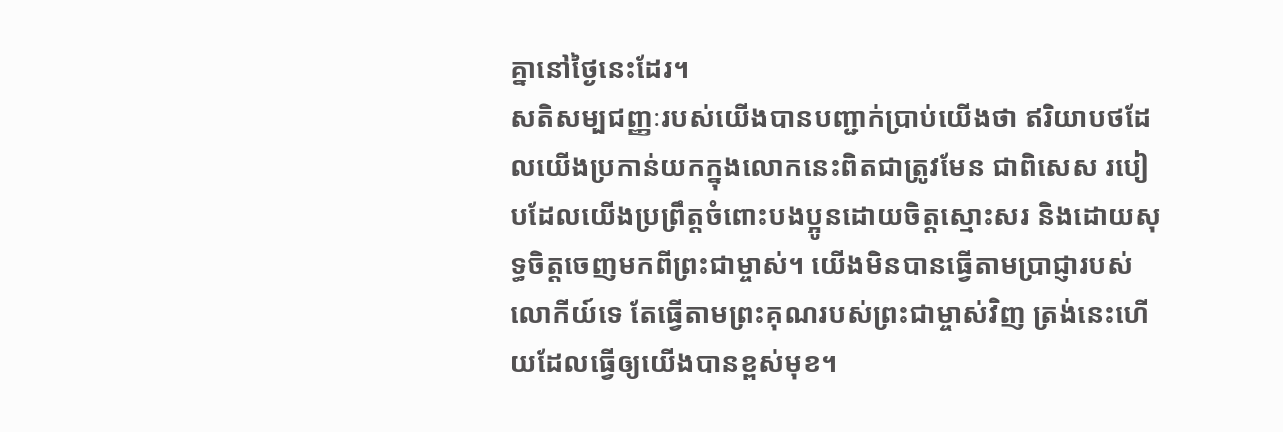គ្នានៅថ្ងៃនេះដែរ។
សតិសម្បជញ្ញៈរបស់យើងបានបញ្ជាក់ប្រាប់យើងថា ឥរិយាបថដែលយើងប្រកាន់យកក្នុងលោកនេះពិតជាត្រូវមែន ជាពិសេស របៀបដែលយើងប្រព្រឹត្តចំពោះបងប្អូនដោយចិត្តស្មោះសរ និងដោយសុទ្ធចិត្តចេញមកពីព្រះជាម្ចាស់។ យើងមិនបានធ្វើតាមប្រាជ្ញារបស់លោកីយ៍ទេ តែធ្វើតាមព្រះគុណរបស់ព្រះជាម្ចាស់វិញ ត្រង់នេះហើយដែលធ្វើឲ្យយើងបានខ្ពស់មុខ។